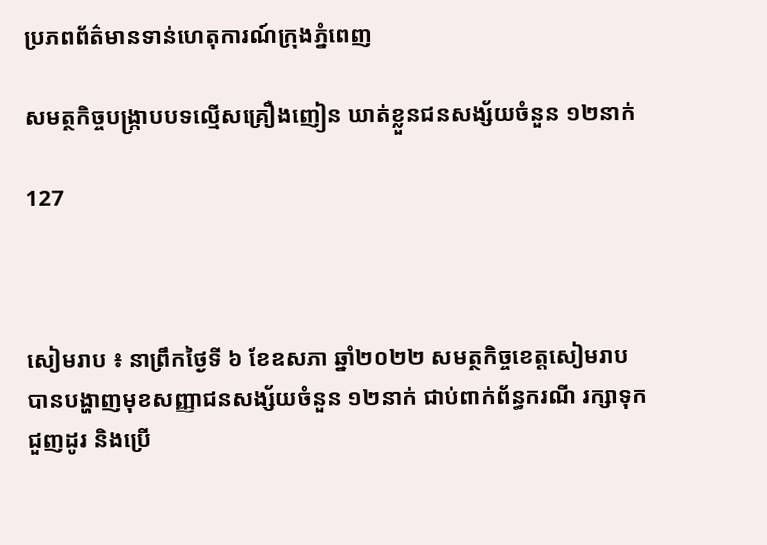ប្រភពព័ត៌មានទាន់ហេតុការណ៍ក្រុងភ្នំពេញ

សមត្ថកិច្ចបង្រ្កាបបទល្មើសគ្រឿងញៀន ឃាត់ខ្លួនជនសង្ស័យចំនួន ១២នាក់

127



សៀមរាប ៖ នាព្រឹកថ្ងៃទី ៦ ខែឧសភា ឆ្នាំ២០២២ សមត្ថកិច្ចខេត្តសៀមរាបបានបង្ហាញមុខសញ្ញាជនសង្ស័យចំនួន ១២នាក់ ជាប់ពាក់ព័ន្ធករណី រក្សាទុក ជួញដូរ និងប្រើ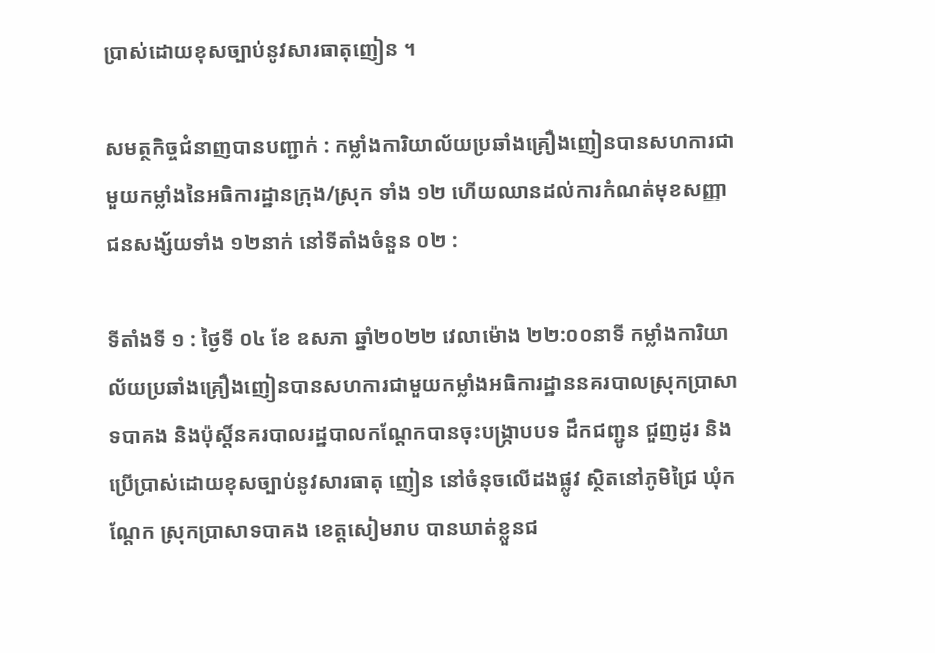ប្រាស់ដោយខុសច្បាប់នូវសារធាតុញៀន ។

សមត្ថកិច្ចជំនាញបានបញ្ជាក់ : កម្លាំងការិយាល័យប្រឆាំងគ្រឿងញៀនបានសហការជាមួយកម្លាំងនៃអធិការដ្ឋានក្រុង/ស្រុក ទាំង ១២ ហើយឈានដល់ការកំណត់មុខសញ្ញាជនសង្ស័យទាំង ១២នាក់ នៅទីតាំងចំនួន ០២ :

ទីតាំងទី ១ : ថ្ងៃទី ០៤ ខែ ឧសភា ឆ្នាំ២០២២ វេលាម៉ោង ២២:០០នាទី កម្លាំងការិយាល័យប្រឆាំងគ្រឿងញៀនបានសហការជាមួយកម្លាំងអធិការដ្ឋាននគរបាលស្រុកប្រាសាទបាគង និងប៉ុស្តិ៍នគរបាលរដ្ឋបាលកណ្តែកបានចុះបង្ក្រាបបទ ដឹកជញ្ជូន ជួញដូរ និងប្រើប្រាស់ដោយខុសច្បាប់នូវសារធាតុ ញៀន នៅចំនុចលើដងផ្លូវ ស្ថិតនៅភូមិជ្រៃ ឃុំកណ្តែក ស្រុកប្រាសាទបាគង ខេត្តសៀមរាប បានឃាត់ខ្លួនជ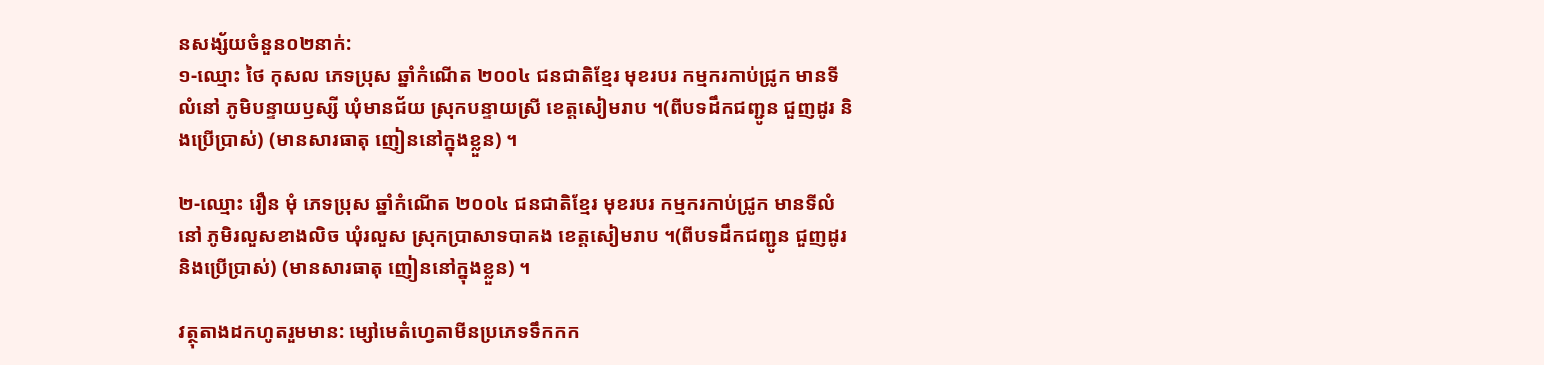នសង្ស័យចំនួន០២នាក់:
១-ឈ្មោះ ថៃ កុសល ភេទប្រុស ឆ្នាំកំណើត ២០០៤ ជនជាតិខ្មែរ មុខរបរ កម្មករកាប់ជ្រូក មានទីលំនៅ ភូមិបន្ទាយឫស្សី ឃុំមានជ័យ ស្រុកបន្ទាយស្រី ខេត្តសៀមរាប ។(ពីបទដឹកជញ្ជូន ជួញដូរ និងប្រើប្រាស់) (មានសារធាតុ ញៀននៅក្នុងខ្លួន) ។

២-ឈ្មោះ រឿន មុំ ភេទប្រុស ឆ្នាំកំណើត ២០០៤ ជនជាតិខ្មែរ មុខរបរ កម្មករកាប់ជ្រូក មានទីលំនៅ ភូមិរលួសខាងលិច ឃុំរលួស ស្រុកប្រាសាទបាគង ខេត្តសៀមរាប ។(ពីបទដឹកជញ្ជូន ជួញដូរ និងប្រើប្រាស់) (មានសារធាតុ ញៀននៅក្នុងខ្លួន) ។

វត្ថុតាងដកហូតរួមមាន: ម្សៅមេតំហ្វេតាមីនប្រភេទទឹកកក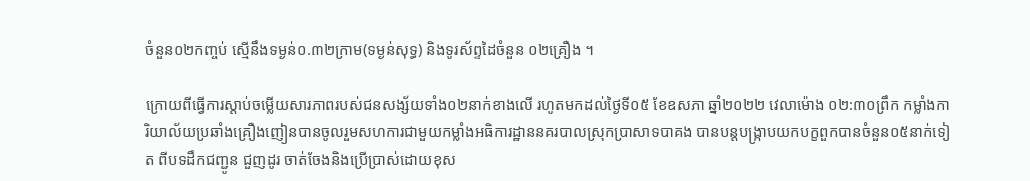ចំនួន០២កញ្ចប់ ស្មើនឹងទម្ងន់០.៣២ក្រាម(ទម្ងន់សុទ្ធ) និងទូរស័ព្ទដៃចំនួន ០២គ្រឿង ។

ក្រោយពីធ្វើការស្តាប់ចម្លើយសារភាពរបស់ជនសង្ស័យទាំង០២នាក់ខាងលើ រហូតមកដល់ថ្ងៃទី០៥ ខែឧសភា ឆ្នាំ២០២២ វេលាម៉ោង ០២:៣០ព្រឹក កម្លាំងការិយាល័យប្រឆាំងគ្រឿងញៀនបានចូលរួមសហការជាមួយកម្លាំងអធិការដ្ឋាននគរបាលស្រុកប្រាសាទបាគង បានបន្តបង្ក្រាបយកបក្ខពួកបានចំនួន០៥នាក់ទៀត ពីបទដឹកជញ្ជូន ជួញដូរ ចាត់ចែងនិងប្រើប្រាស់ដោយខុស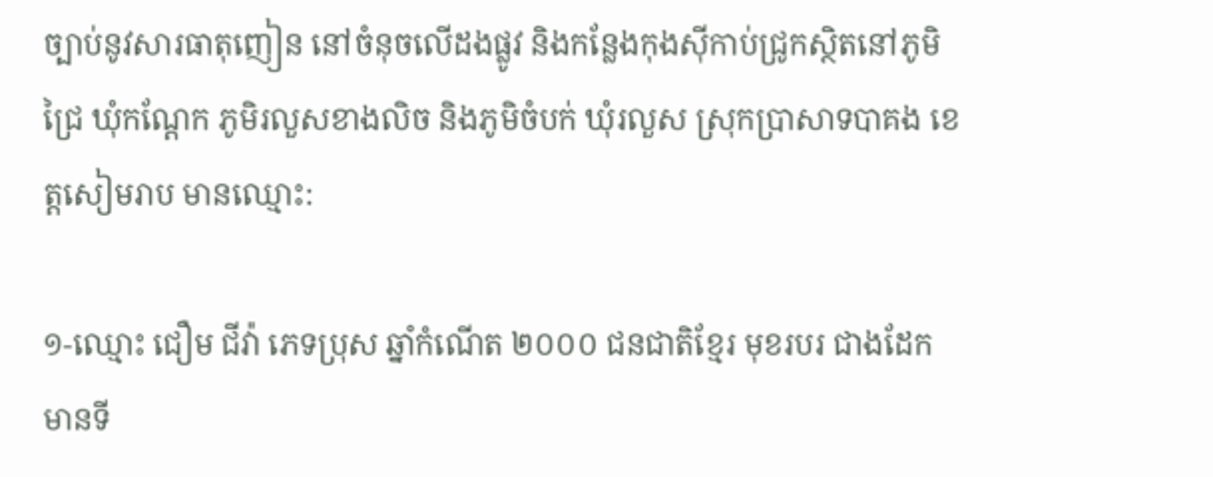ច្បាប់នូវសារធាតុញៀន នៅចំនុចលើដងផ្លូវ និងកន្លែងកុងស៊ីកាប់ជ្រូកស្ថិតនៅភូមិជ្រៃ ឃុំកណ្តែក ភូមិរលួសខាងលិច និងភូមិចំបក់ ឃុំរលួស ស្រុកប្រាសាទបាគង ខេត្តសៀមរាប មានឈ្មោះ:

១-ឈ្មោះ ជឿម ជីវ៉ា ភេទប្រុស ឆ្នាំកំណើត ២០០០ ជនជាតិខ្មែរ មុខរបរ ជាងដែក មានទី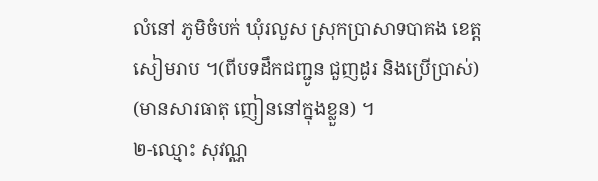លំនៅ ភូមិចំបក់ ឃុំរលួស ស្រុកប្រាសាទបាគង ខេត្តសៀមរាប ។(ពីបទដឹកជញ្ជូន ជួញដូរ និងប្រើប្រាស់) (មានសារធាតុ ញៀននៅក្នុងខ្លួន) ។
២-ឈ្មោះ សុវណ្ណ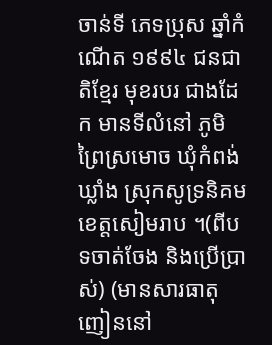ចាន់ទី ភេទប្រុស ឆ្នាំកំណើត ១៩៩៤ ជនជាតិខ្មែរ មុខរបរ ជាងដែក មានទីលំនៅ ភូមិ ព្រៃស្រមោច ឃុំកំពង់ឃ្លាំង ស្រុកសូទ្រនិគម ខេត្តសៀមរាប ។(ពីបទចាត់ចែង និងប្រើប្រាស់) (មានសារធាតុ ញៀននៅ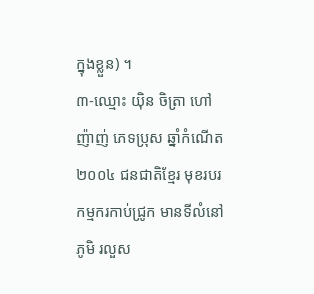ក្នុងខ្លួន) ។
៣-ឈ្មោះ យ៉ិន ចិត្រា ហៅ ញ៉ាញ់ ភេទប្រុស ឆ្នាំកំណើត ២០០៤ ជនជាតិខ្មែរ មុខរបរ កម្មករកាប់ជ្រូក មានទីលំនៅ ភូមិ រលួស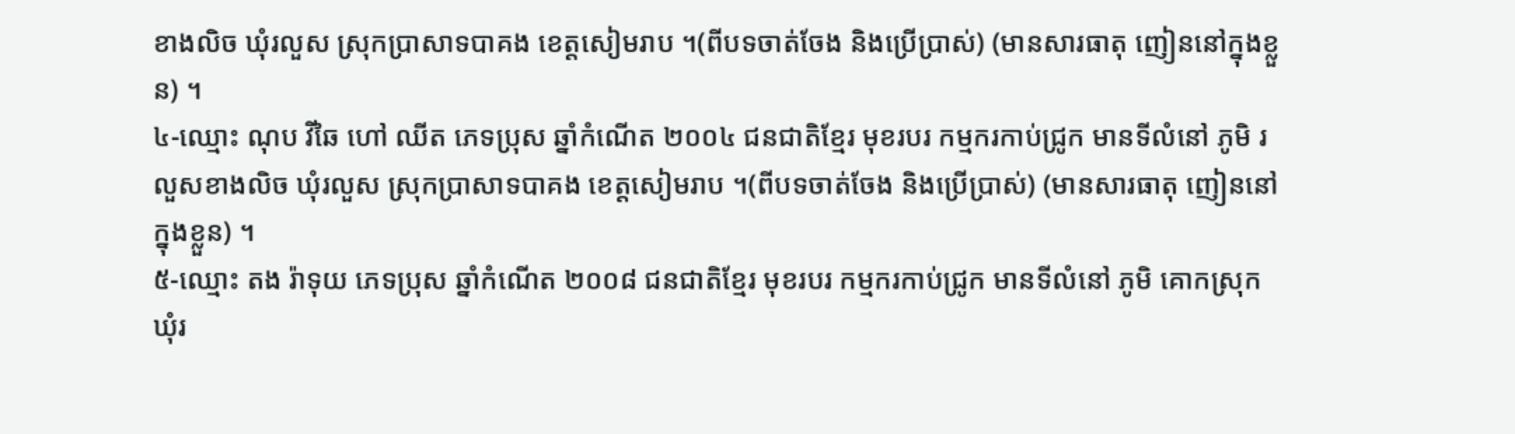ខាងលិច ឃុំរលួស ស្រុកប្រាសាទបាគង ខេត្តសៀមរាប ។(ពីបទចាត់ចែង និងប្រើប្រាស់) (មានសារធាតុ ញៀននៅក្នុងខ្លួន) ។
៤-ឈ្មោះ ណុប វិឆៃ ហៅ ឈីត ភេទប្រុស ឆ្នាំកំណើត ២០០៤ ជនជាតិខ្មែរ មុខរបរ កម្មករកាប់ជ្រូក មានទីលំនៅ ភូមិ រលួសខាងលិច ឃុំរលួស ស្រុកប្រាសាទបាគង ខេត្តសៀមរាប ។(ពីបទចាត់ចែង និងប្រើប្រាស់) (មានសារធាតុ ញៀននៅក្នុងខ្លួន) ។
៥-ឈ្មោះ តង រ៉ាទុយ ភេទប្រុស ឆ្នាំកំណើត ២០០៨ ជនជាតិខ្មែរ មុខរបរ កម្មករកាប់ជ្រូក មានទីលំនៅ ភូមិ គោកស្រុក ឃុំរ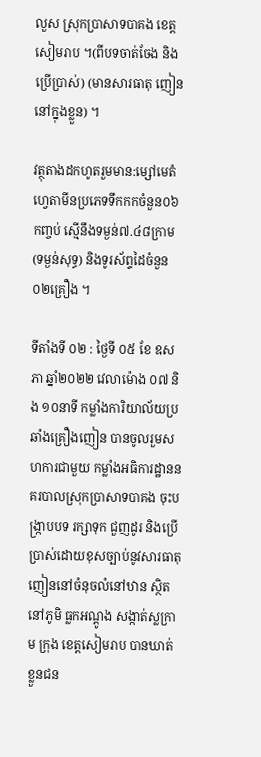លួស ស្រុកប្រាសាទបាគង ខេត្តសៀមរាប ។(ពីបទចាត់ចែង និងប្រើប្រាស់) (មានសារធាតុ ញៀននៅក្នុងខ្លួន) ។

វត្ថុតាងដកហូតរួមមាន:ម្សៅមេតំហ្វេតាមីនប្រភេទទឹកកកចំនួន០៦កញ្ចប់ ស្មើនឹងទម្ងន់៧.៤៨ក្រាម(ទម្ងន់សុទ្ធ) និងទូរស័ព្ទដៃចំនួន ០២គ្រឿង ។

ទីតាំងទី ០២ : ថ្ងៃទី ០៥ ខែ ឧសភា ឆ្នាំ២០២២ វេលាម៉ោង ០៧ និង ១០នាទី កម្លាំងការិយាល័យប្រឆាំងគ្រឿងញៀន បានចូលរួមសហការជាមួយ កម្លាំងអធិការដ្ឋាននគរបាលស្រុកប្រាសាទបាគង ចុះបង្ក្រាបបទ រក្សាទុក ជួញដូរ និងប្រើប្រាស់ដោយខុសច្បាប់នូវសារធាតុ ញៀននៅចំនុចលំនៅឋាន ស្ថិតនៅភូមិ ធ្លកអណ្តូង សង្កាត់ស្លក្រាម ក្រុង ខេត្តសៀមរាប បានឃាត់ខ្លួនជន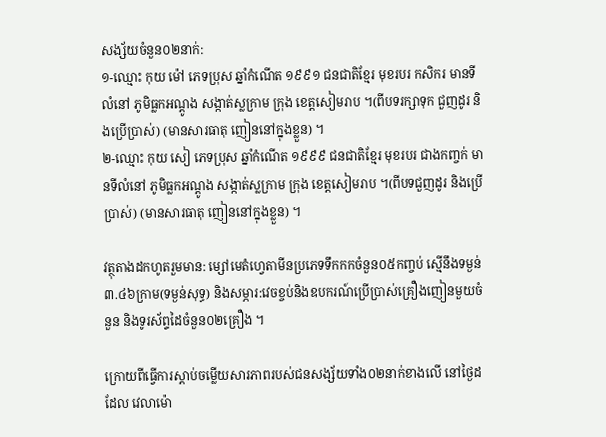សង្ស័យចំនួន០២នាក់:
១-ឈ្មោះ កុយ ម៉ៅ ភេទប្រុស ឆ្នាំកំណើត ១៩៩១ ជនជាតិខ្មែរ មុខរបរ កសិករ មានទីលំនៅ ភូមិធ្លកអណ្តូង សង្កាត់ស្លក្រាម ក្រុង ខេត្តសៀមរាប ។(ពីបទរក្សាទុក ជួញដូរ និងប្រើប្រាស់) (មានសារធាតុ ញៀននៅក្នុងខ្លួន) ។
២-ឈ្មោះ កុយ សៀ ភេទប្រុស ឆ្នាំកំណើត ១៩៩៩ ជនជាតិខ្មែរ មុខរបរ ជាងកញ្ចក់ មានទីលំនៅ ភូមិធ្លកអណ្តូង សង្កាត់ស្លក្រាម ក្រុង ខេត្តសៀមរាប ។(ពីបទជួញដូរ និងប្រើប្រាស់) (មានសារធាតុ ញៀននៅក្នុងខ្លួន) ។

វត្ថុតាងដកហូតរួមមាន: ម្សៅមេតំហ្វេតាមីនប្រភេទទឹកកកចំនួន០៥កញ្ចប់ ស្មើនឹងទម្ងន់៣.៤៦ក្រាម(ទម្ងន់សុទ្ធ) និងសម្ភារ:វេចខ្ចប់និងឧបករណ៍ប្រើប្រាស់គ្រឿងញៀនមួយចំនួន និងទូរស័ព្ទដៃចំនួន០២គ្រឿង ។

ក្រោយពីធ្វើការស្តាប់ចម្លើយសារភាពរបស់ជនសង្ស័យទាំង០២នាក់ខាងលើ នៅថ្ងៃដដែល វេលាម៉ោ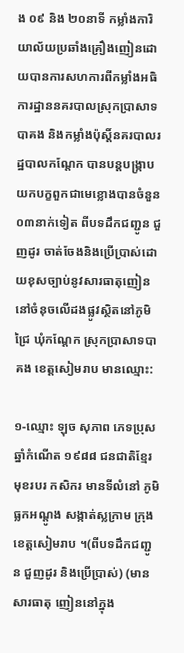ង ០៩ និង ២០នាទី កម្លាំងការិយាល័យប្រឆាំងគ្រឿងញៀនដោយបានការសហការពីកម្លាំងអធិការដ្ឋាននគរបាលស្រុកប្រាសាទបាគង និងកម្លាំងប៉ុស្តិ៍នគរបាលរដ្ឋបាលកណ្តែក បានបន្តបង្ក្រាបយកបក្ខពួកជាមេខ្លោងបានចំនួន០៣នាក់ទៀត ពីបទដឹកជញ្ជូន ជួញដូរ ចាត់ចែងនិងប្រើប្រាស់ដោយខុសច្បាប់នូវសារធាតុញៀន នៅចំនុចលើដងផ្លូវស្ថិតនៅភូមិជ្រៃ ឃុំកណ្តែក ស្រុកប្រាសាទបាគង ខេត្តសៀមរាប មានឈ្មោះ:

១-ឈ្មោះ ឡុច សុភាព ភេទប្រុស ឆ្នាំកំណើត ១៩៨៨ ជនជាតិខ្មែរ មុខរបរ កសិករ មានទីលំនៅ ភូមិធ្លកអណ្តូង សង្កាត់ស្លក្រាម ក្រុង ខេត្តសៀមរាប ។(ពីបទដឹកជញ្ជូន ជួញដូរ និងប្រើប្រាស់) (មានសារធាតុ ញៀននៅក្នុង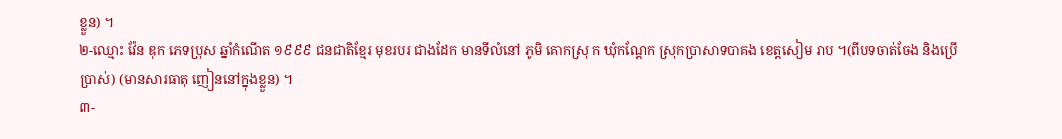ខ្លួន) ។
២-ឈ្មោះ វ៉ែន ឌុក ភេទប្រុស ឆ្នាំកំណើត ១៩៩៩ ជនជាតិខ្មែរ មុខរបរ ជាងដែក មានទីលំនៅ ភូមិ គោកស្រុ ក ឃុំកណ្តែក ស្រុកប្រាសាទបាគង ខេត្តសៀម រាប ។(ពីបទចាត់ចែង និងប្រើប្រាស់) (មានសារធាតុ ញៀននៅក្នុងខ្លួន) ។
៣-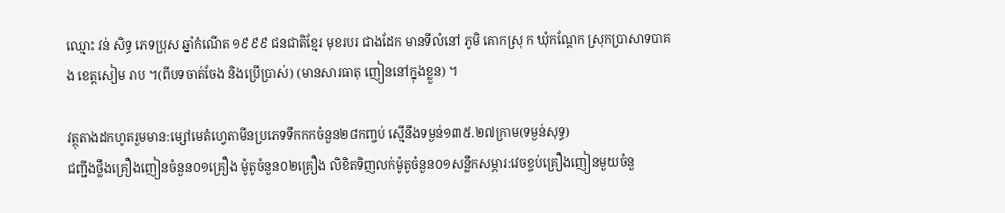ឈ្មោះ វន់ សិទ្ធ ភេទប្រុស ឆ្នាំកំណើត ១៩៩៩ ជនជាតិខ្មែរ មុខរបរ ជាងដែក មានទីលំនៅ ភូមិ គោកស្រុ ក ឃុំកណ្តែក ស្រុកប្រាសាទបាគង ខេត្តសៀម រាប ។(ពីបទចាត់ចែង និងប្រើប្រាស់) (មានសារធាតុ ញៀននៅក្នុងខ្លួន) ។

វត្ថុតាងដកហូតរួមមាន:ម្សៅមេតំហ្វេតាមីនប្រភេទទឹកកកចំនួន២៨កញ្ចប់ ស្មើនឹងទម្ងន់១៣៥.២៧ក្រាម(ទម្ងន់សុទ្ធ)
ជញ្ជីងថ្លឹងគ្រឿងញៀនចំនួន០១គ្រឿង ម៉ូតូចំនួន០២គ្រឿង លិខិតទិញលក់ម៉ូតូចំនួន០១សន្លឹកសម្ភារ:វេចខ្ចប់គ្រឿងញៀនមួយចំនួ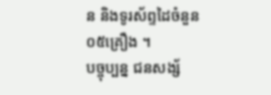ន និងទូរស័ព្ទដៃចំនួន០៥គ្រឿង ។
បច្ចុប្បន្ន ជនសង្ស័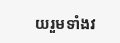យរួមទាំងវ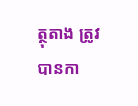ត្ថុតាង ត្រូវបានកា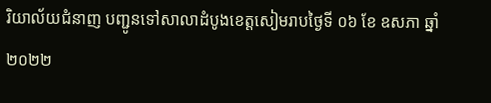រិយាល័យជំនាញ បញ្ជូនទៅសាលាដំបូងខេត្តសៀមរាបថ្ងៃទី ០៦ ខែ ឧសភា ឆ្នាំ២០២២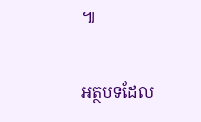៕

អត្ថបទដែល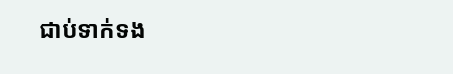ជាប់ទាក់ទង